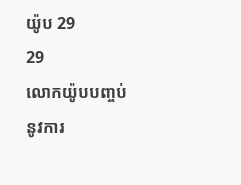យ៉ូប 29
29
លោកយ៉ូបបញ្ចប់នូវការ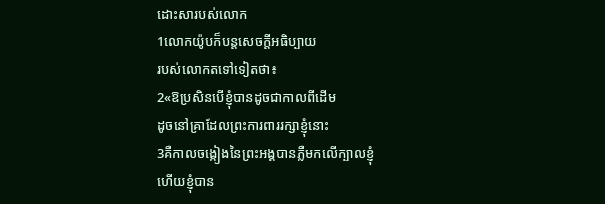ដោះសារបស់លោក
1លោកយ៉ូបក៏បន្តសេចក្ដីអធិប្បាយ
របស់លោកតទៅទៀតថា៖
2«ឱប្រសិនបើខ្ញុំបានដូចជាកាលពីដើម
ដូចនៅគ្រាដែលព្រះការពាររក្សាខ្ញុំនោះ
3គឺកាលចង្កៀងនៃព្រះអង្គបានភ្លឺមកលើក្បាលខ្ញុំ
ហើយខ្ញុំបាន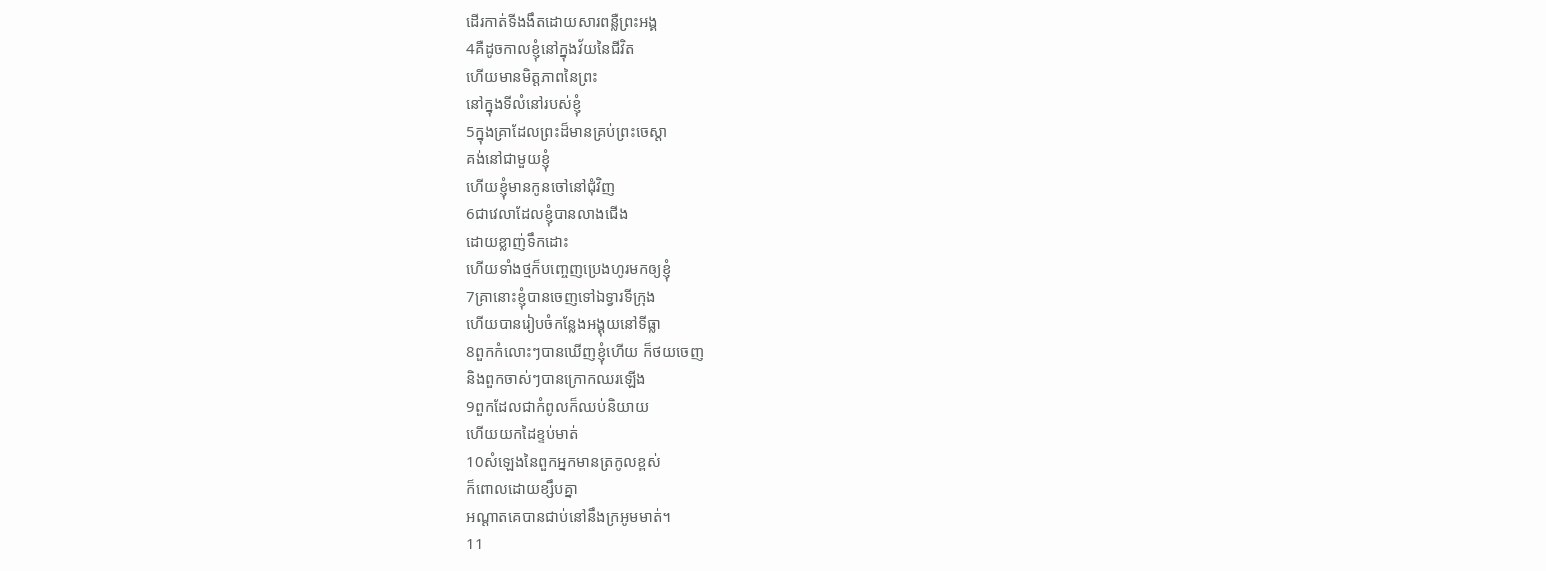ដើរកាត់ទីងងឹតដោយសារពន្លឺព្រះអង្គ
4គឺដូចកាលខ្ញុំនៅក្នុងវ័យនៃជីវិត
ហើយមានមិត្តភាពនៃព្រះ
នៅក្នុងទីលំនៅរបស់ខ្ញុំ
5ក្នុងគ្រាដែលព្រះដ៏មានគ្រប់ព្រះចេស្តា
គង់នៅជាមួយខ្ញុំ
ហើយខ្ញុំមានកូនចៅនៅជុំវិញ
6ជាវេលាដែលខ្ញុំបានលាងជើង
ដោយខ្លាញ់ទឹកដោះ
ហើយទាំងថ្មក៏បញ្ចេញប្រេងហូរមកឲ្យខ្ញុំ
7គ្រានោះខ្ញុំបានចេញទៅឯទ្វារទីក្រុង
ហើយបានរៀបចំកន្លែងអង្គុយនៅទីធ្លា
8ពួកកំលោះៗបានឃើញខ្ញុំហើយ ក៏ថយចេញ
និងពួកចាស់ៗបានក្រោកឈរឡើង
9ពួកដែលជាកំពូលក៏ឈប់និយាយ
ហើយយកដៃខ្ទប់មាត់
10សំឡេងនៃពួកអ្នកមានត្រកូលខ្ពស់
ក៏ពោលដោយខ្សឹបគ្នា
អណ្ដាតគេបានជាប់នៅនឹងក្រអូមមាត់។
11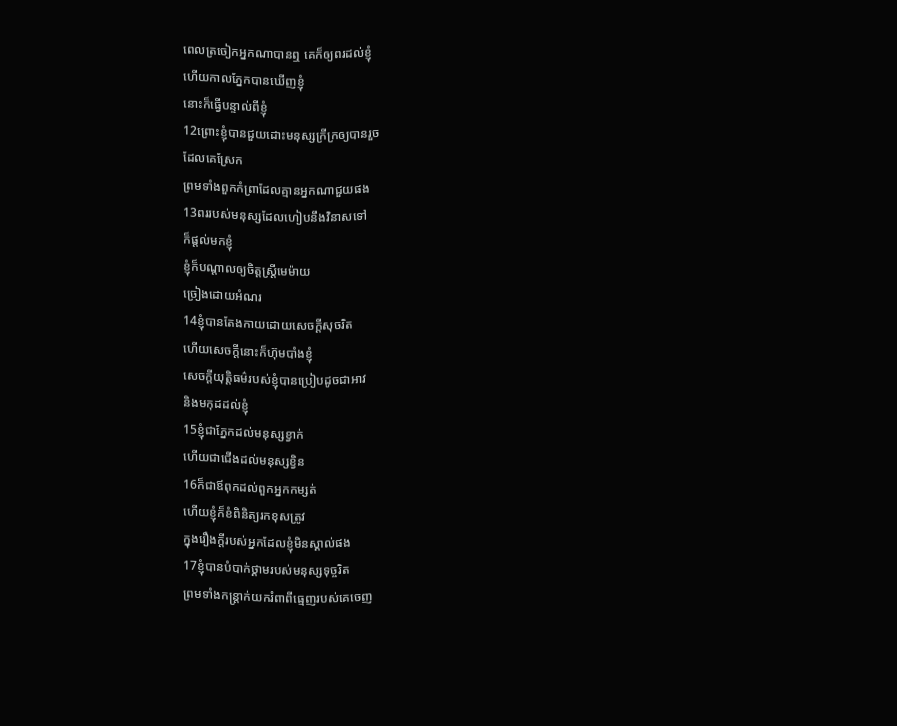ពេលត្រចៀកអ្នកណាបានឮ គេក៏ឲ្យពរដល់ខ្ញុំ
ហើយកាលភ្នែកបានឃើញខ្ញុំ
នោះក៏ធ្វើបន្ទាល់ពីខ្ញុំ
12ព្រោះខ្ញុំបានជួយដោះមនុស្សក្រីក្រឲ្យបានរួច
ដែលគេស្រែក
ព្រមទាំងពួកកំព្រាដែលគ្មានអ្នកណាជួយផង
13ពររបស់មនុស្សដែលហៀបនឹងវិនាសទៅ
ក៏ផ្តល់មកខ្ញុំ
ខ្ញុំក៏បណ្ដាលឲ្យចិត្តស្ត្រីមេម៉ាយ
ច្រៀងដោយអំណរ
14ខ្ញុំបានតែងកាយដោយសេចក្ដីសុចរិត
ហើយសេចក្ដីនោះក៏ហ៊ុមបាំងខ្ញុំ
សេចក្ដីយុត្តិធម៌របស់ខ្ញុំបានប្រៀបដូចជាអាវ
និងមកុដដល់ខ្ញុំ
15ខ្ញុំជាភ្នែកដល់មនុស្សខ្វាក់
ហើយជាជើងដល់មនុស្សខ្វិន
16ក៏ជាឪពុកដល់ពួកអ្នកកម្សត់
ហើយខ្ញុំក៏ខំពិនិត្យរកខុសត្រូវ
ក្នុងរឿងក្តីរបស់អ្នកដែលខ្ញុំមិនស្គាល់ផង
17ខ្ញុំបានបំបាក់ថ្គាមរបស់មនុស្សទុច្ចរិត
ព្រមទាំងកន្ត្រាក់យករំពាពីធ្មេញរបស់គេចេញ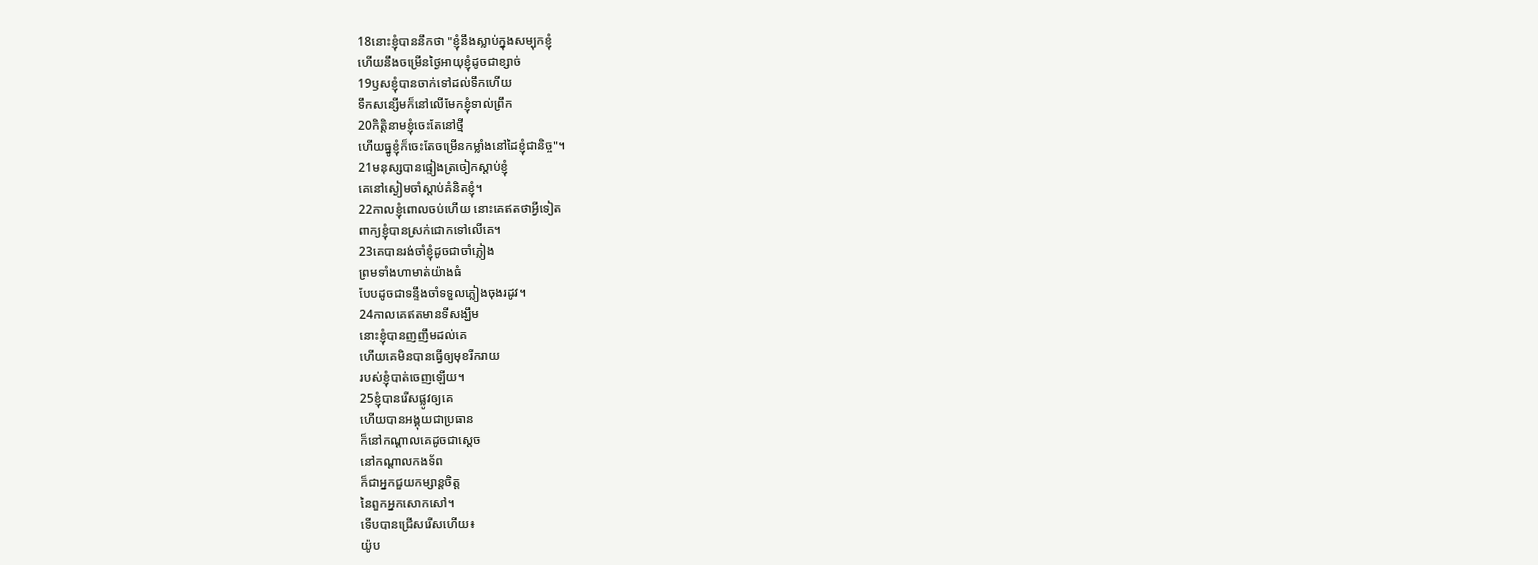18នោះខ្ញុំបាននឹកថា "ខ្ញុំនឹងស្លាប់ក្នុងសម្បុកខ្ញុំ
ហើយនឹងចម្រើនថ្ងៃអាយុខ្ញុំដូចជាខ្សាច់
19ឫសខ្ញុំបានចាក់ទៅដល់ទឹកហើយ
ទឹកសន្សើមក៏នៅលើមែកខ្ញុំទាល់ព្រឹក
20កិត្តិនាមខ្ញុំចេះតែនៅថ្មី
ហើយធ្នូខ្ញុំក៏ចេះតែចម្រើនកម្លាំងនៅដៃខ្ញុំជានិច្ច"។
21មនុស្សបានផ្ទៀងត្រចៀកស្តាប់ខ្ញុំ
គេនៅស្ងៀមចាំស្តាប់គំនិតខ្ញុំ។
22កាលខ្ញុំពោលចប់ហើយ នោះគេឥតថាអ្វីទៀត
ពាក្យខ្ញុំបានស្រក់ជោកទៅលើគេ។
23គេបានរង់ចាំខ្ញុំដូចជាចាំភ្លៀង
ព្រមទាំងហាមាត់យ៉ាងធំ
បែបដូចជាទន្ទឹងចាំទទួលភ្លៀងចុងរដូវ។
24កាលគេឥតមានទីសង្ឃឹម
នោះខ្ញុំបានញញឹមដល់គេ
ហើយគេមិនបានធ្វើឲ្យមុខរីករាយ
របស់ខ្ញុំបាត់ចេញឡើយ។
25ខ្ញុំបានរើសផ្លូវឲ្យគេ
ហើយបានអង្គុយជាប្រធាន
ក៏នៅកណ្ដាលគេដូចជាស្តេច
នៅកណ្ដាលកងទ័ព
ក៏ជាអ្នកជួយកម្សាន្តចិត្ត
នៃពួកអ្នកសោកសៅ។
ទើបបានជ្រើសរើសហើយ៖
យ៉ូប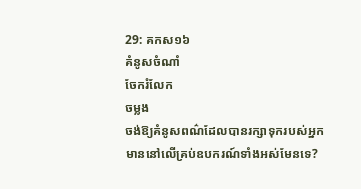29: គកស១៦
គំនូសចំណាំ
ចែករំលែក
ចម្លង
ចង់ឱ្យគំនូសពណ៌ដែលបានរក្សាទុករបស់អ្នក មាននៅលើគ្រប់ឧបករណ៍ទាំងអស់មែនទេ?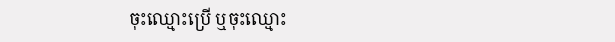ចុះឈ្មោះប្រើ ឬចុះឈ្មោះ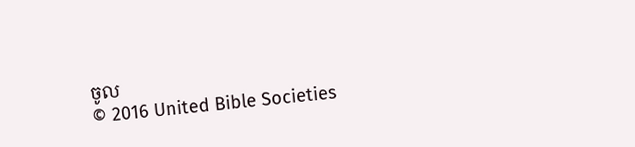ចូល
© 2016 United Bible Societies